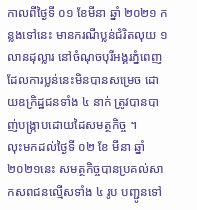កាលពីថ្ងៃទី ០១ ខែមីនា ឆ្នាំ ២០២១ កន្លងទៅនេះ មានករណីប្លន់ជំរិតលុយ ១ លានដុល្លារ នៅចំណុចបុរីអង្គរភ្នំពេញ ដែលការប្លន់នេះមិនបានសម្រេច ដោយឧក្រិដ្ឋជនទាំង ៤ នាក់ ត្រូវបានបាញ់បង្ក្រាបដោយដៃសមត្ថកិច្ច ។
លុះមកដល់ថ្ងៃទី ០២ ខែ មីនា ឆ្នាំ ២០២១នេះ សមត្ថកិច្ចបានប្រគល់សាកសពជនល្មើសទាំង ៤ រូប បញ្ជូនទៅ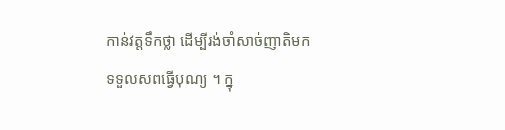កាន់វត្តទឹកថ្លា ដើម្បីរង់ចាំសាច់ញាតិមកទទួលសពធ្វើបុណ្យ ។ ក្នុ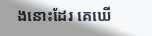ងនោះដែរ គេឃើ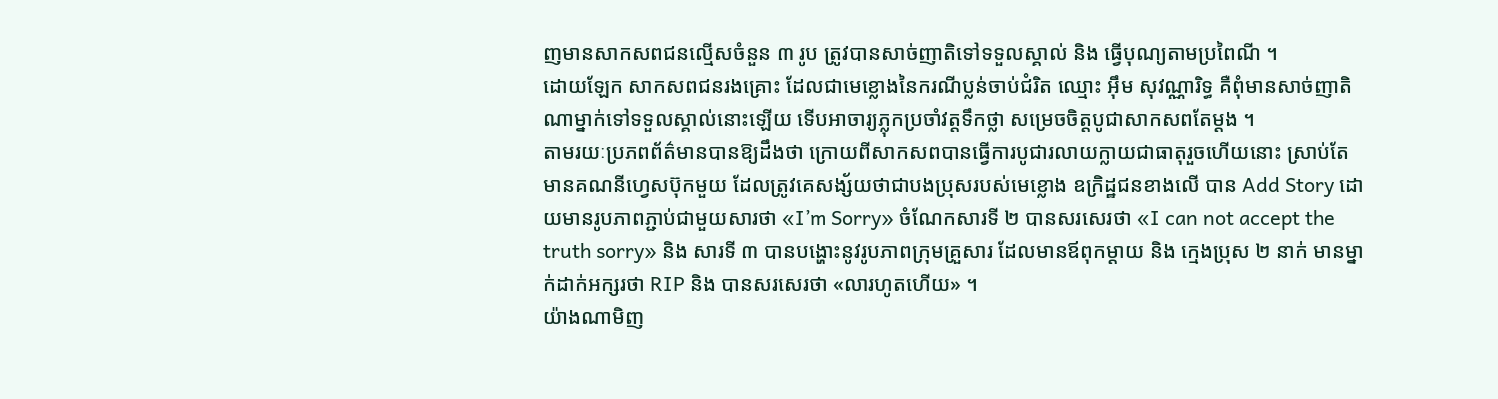ញមានសាកសពជនល្មើសចំនួន ៣ រូប ត្រូវបានសាច់ញាតិទៅទទួលស្គាល់ និង ធ្វើបុណ្យតាមប្រពៃណី ។
ដោយឡែក សាកសពជនរងគ្រោះ ដែលជាមេខ្លោងនៃករណីប្លន់ចាប់ជំរិត ឈ្មោះ អ៊ឹម សុវណ្ណារិទ្ធ គឺពុំមានសាច់ញាតិណាម្នាក់ទៅទទួលស្គាល់នោះឡើយ ទើបអាចារ្យភ្លុកប្រចាំវត្តទឹកថ្លា សម្រេចចិត្តបូជាសាកសពតែម្ដង ។
តាមរយៈប្រភពព័ត៌មានបានឱ្យដឹងថា ក្រោយពីសាកសពបានធ្វើការបូជារលាយក្លាយជាធាតុរួចហើយនោះ ស្រាប់តែមានគណនីហ្វេសប៊ុកមួយ ដែលត្រូវគេសង្ស័យថាជាបងប្រុសរបស់មេខ្លោង ឧក្រិដ្ឋជនខាងលើ បាន Add Story ដោយមានរូបភាពភ្ជាប់ជាមួយសារថា «I’m Sorry» ចំណែកសារទី ២ បានសរសេរថា «I can not accept the truth sorry» និង សារទី ៣ បានបង្ហោះនូវរូបភាពក្រុមគ្រួសារ ដែលមានឪពុកម្ដាយ និង ក្មេងប្រុស ២ នាក់ មានម្នាក់ដាក់អក្សរថា RIP និង បានសរសេរថា «លារហូតហើយ» ។
យ៉ាងណាមិញ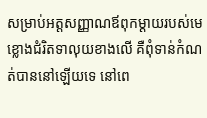សម្រាប់អត្តសញ្ញាណឪពុកម្ដាយរបស់មេខ្លោងជំរិតទាលុយខាងលើ គឺពុំទាន់កំណត់បាននៅឡើយទេ នៅពេ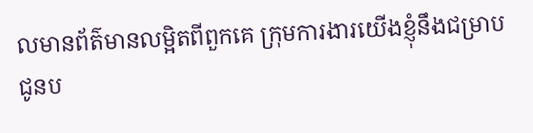លមានព័ត៌មានលម្អិតពីពួកគេ ក្រុមការងារយើងខ្ញុំនឹងជម្រាបជូនប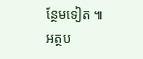ន្ថែមទៀត ៕
អត្ថប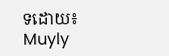ទដោយ៖ Muyly